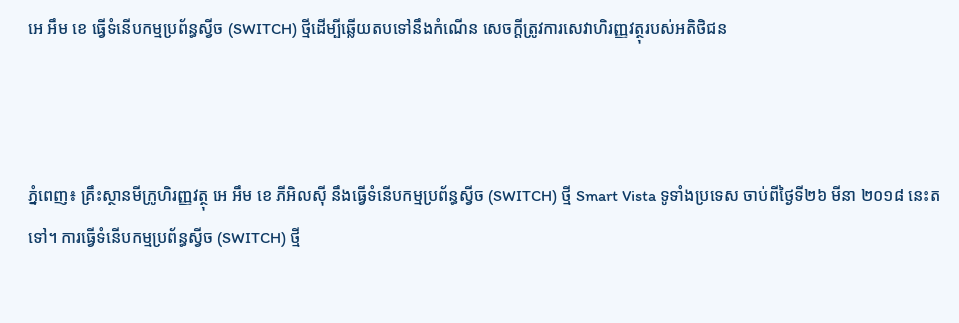អេ អឹម ខេ ធ្វើទំនើបកម្មប្រព័ន្ធស្វីច (SWITCH) ថ្មីដើម្បីឆ្លើយតបទៅនឹងកំណើន សេចក្តីត្រូវការសេវាហិរញ្ញវត្ថុរបស់អតិថិជន



ភ្នំពេញ៖ គ្រឹះស្ថានមីក្រូហិរញ្ញវត្ថុ អេ អឹម ខេ ភីអិលស៊ី នឹងធ្វើទំនើបកម្មប្រព័ន្ធស្វីច (SWITCH) ថ្មី Smart Vista ទូទាំងប្រទេស ចាប់ពីថ្ងៃទី២៦ មីនា ២០១៨ នេះតទៅ។ ការធ្វើទំនើបកម្មប្រព័ន្ធស្វីច (SWITCH) ថ្មី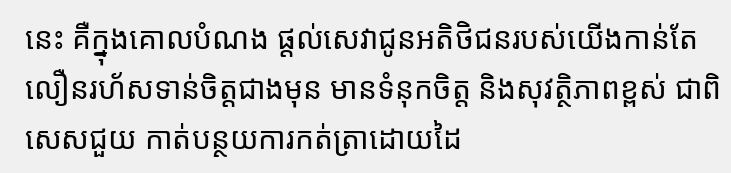នេះ គឺក្នុងគោលបំណង ផ្តល់សេវាជូនអតិថិជនរបស់យើងកាន់តែលឿនរហ័សទាន់ចិត្តជាងមុន មានទំនុកចិត្ត និងសុវត្ថិភាពខ្ពស់ ជាពិសេសជួយ កាត់បន្ថយការកត់ត្រាដោយដៃ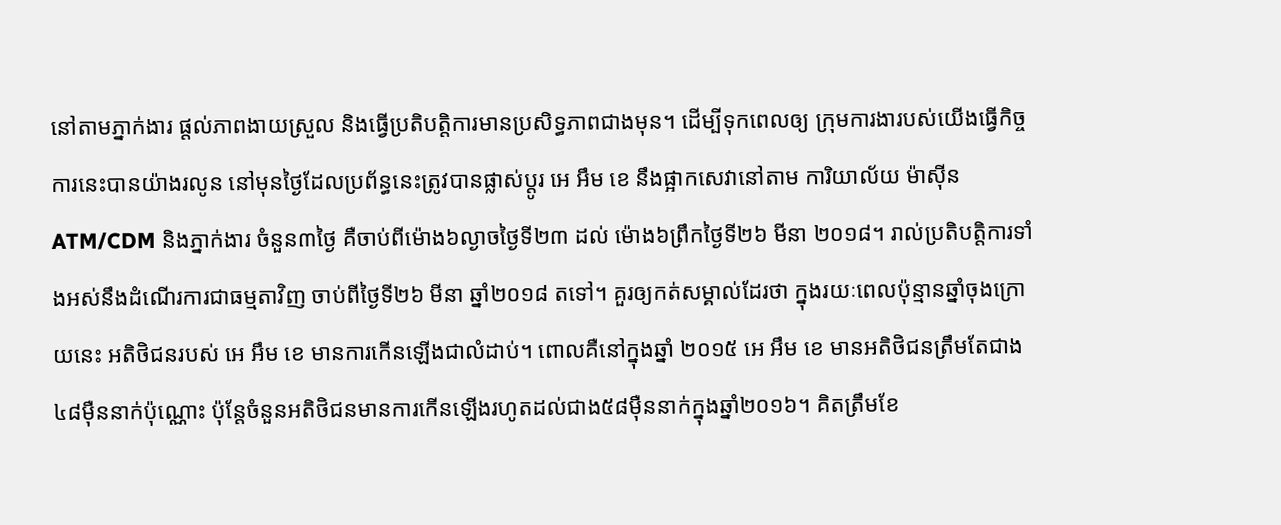នៅតាមភ្នាក់ងារ ផ្តល់ភាពងាយស្រួល និងធ្វើប្រតិបត្តិការមានប្រសិទ្ធភាពជាងមុន។ ដើម្បីទុកពេលឲ្យ ក្រុមការងារបស់យើងធ្វើកិច្ចការនេះបានយ៉ាងរលូន នៅមុនថ្ងៃដែលប្រព័ន្ធនេះត្រូវបានផ្លាស់ប្តូរ អេ អឹម ខេ នឹងផ្អាកសេវានៅតាម ការិយាល័យ ម៉ាស៊ីន ATM/CDM និងភ្នាក់ងារ ចំនួន៣ថ្ងៃ គឺចាប់ពីម៉ោង៦ល្ងាចថ្ងៃទី២៣ ដល់ ម៉ោង៦ព្រឹកថ្ងៃទី២៦ មីនា ២០១៨។ រាល់ប្រតិបត្តិការទាំងអស់នឹងដំណើរការជាធម្មតាវិញ ចាប់ពីថ្ងៃទី២៦ មីនា ឆ្នាំ២០១៨ តទៅ។ គួរឲ្យកត់សម្គាល់ដែរថា ក្នុងរយៈពេលប៉ុន្មានឆ្នាំចុងក្រោយនេះ អតិថិជនរបស់ អេ អឹម ខេ មានការកើនឡើងជាលំដាប់។ ពោលគឺនៅក្នុងឆ្នាំ ២០១៥ អេ អឹម ខេ មានអតិថិជនត្រឹមតែជាង ៤៨ម៉ឺននាក់ប៉ុណ្ណោះ ប៉ុន្តែចំនួនអតិថិជនមានការកើនឡើងរហូតដល់ជាង៥៨ម៉ឺននាក់ក្នុងឆ្នាំ២០១៦។ គិតត្រឹមខែ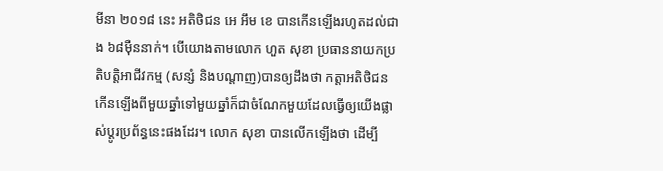មីនា ២០១៨ នេះ អតិថិជន អេ អឹម ខេ បានកើនឡើងរហូតដល់ជាង ៦៨ម៉ឺននាក់។ បើយោងតាមលោក ហួត សុខា ប្រធាននាយកប្រតិបត្តិអាជីវកម្ម (សន្សំ និងបណ្តាញ)បានឲ្យដឹងថា កត្តាអតិថិជន កើនឡើងពីមួយឆ្នាំទៅមួយឆ្នាំក៏ជាចំណែកមួយដែលធ្វើឲ្យយើងផ្លាស់ប្តូរប្រព័ន្ធនេះផងដែរ។ លោក សុខា បានលើកឡើងថា ដើម្បី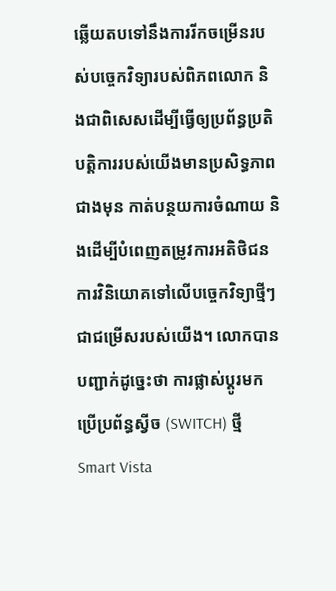ឆ្លើយតបទៅនឹងការរីកចម្រើនរបស់បច្ចេកវិទ្យារបស់ពិភពលោក និងជាពិសេសដើម្បីធ្វើឲ្យប្រព័ន្ធប្រតិបត្តិការរបស់យើងមានប្រសិទ្ធភាពជាងមុន កាត់បន្ថយការចំណាយ និងដើម្បីបំពេញតម្រូវការអតិថិជន ការវិនិយោគទៅលើបច្ចេកវិទ្យាថ្មីៗជាជម្រើសរបស់យើង។ លោកបានបញ្ជាក់ដូច្នេះថា ការផ្លាស់ប្តូរមកប្រើប្រព័ន្ធស្វីច (SWITCH) ថ្មី Smart Vista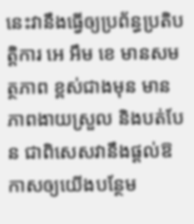នេះវានឹងធ្វើឲ្យប្រព័ន្ធប្រតិបត្តិការ អេ អឹម ខេ មានសមត្ថភាព ខ្ពស់ជាងមុន មានភាពងាយស្រួល និងបត់បែន ជាពិសេសវានឹងផ្តល់ឱកាសឲ្យយើងបន្ថែម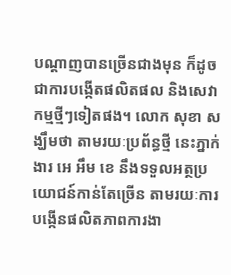បណ្តាញបានច្រើនជាងមុន ក៏ដូចជាការបង្កើតផលិតផល និងសេវាកម្មថ្មីៗទៀតផង។ លោក សុខា សង្ឃឹមថា តាមរយៈប្រព័ន្ធថ្មី នេះភ្នាក់ងារ អេ អឹម ខេ នឹងទទួលអត្ថប្រយោជន៍កាន់តែច្រើន តាមរយៈការបង្កើនផលិតភាពការងា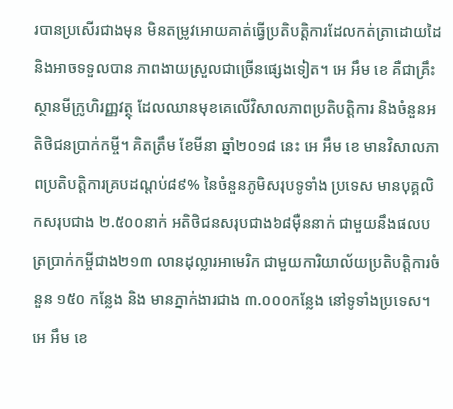របានប្រសើរជាងមុន មិនតម្រូវអោយគាត់ធ្វើប្រតិបត្តិការដែលកត់ត្រាដោយដៃ និងអាចទទួលបាន ភាពងាយស្រួលជាច្រើនផ្សេងទៀត។ អេ អឹម ខេ គឺជាគ្រឹះស្ថានមីក្រូហិរញ្ញវត្ថុ ដែលឈានមុខគេលើវិសាលភាពប្រតិបត្តិការ និងចំនួនអតិថិជនប្រាក់កម្ចី។ គិតត្រឹម ខែមីនា ឆ្នាំ២០១៨ នេះ អេ អឹម ខេ មានវិសាលភាពប្រតិបត្តិការគ្របដណ្តប់៨៩% នៃចំនួនភូមិសរុបទូទាំង ប្រទេស មានបុគ្គលិកសរុបជាង ២.៥០០នាក់ អតិថិជនសរុបជាង៦៨ម៉ឺននាក់ ជាមួយនឹងផលបត្រប្រាក់កម្ចីជាង២១៣ លានដុល្លារអាមេរិក ជាមួយការិយាល័យប្រតិបត្តិការចំនួន ១៥០ កន្លែង និង មានភ្នាក់ងារជាង ៣.០០០កន្លែង នៅទូទាំងប្រទេស។ អេ អឹម ខេ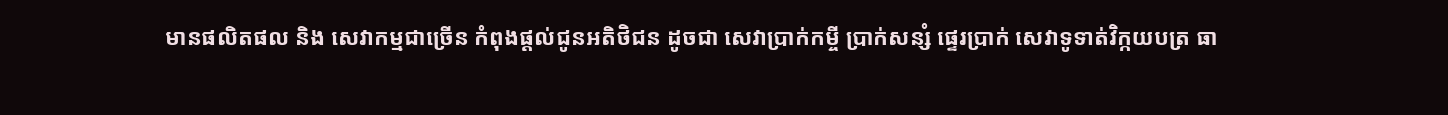មានផលិតផល និង សេវាកម្មជាច្រើន កំពុងផ្តល់ជូនអតិថិជន ដូចជា សេវាប្រាក់កម្ចី ប្រាក់សន្សំ ផ្ទេរប្រាក់ សេវាទូទាត់វិក្កយបត្រ ធា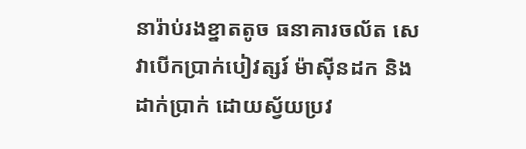នារ៉ាប់រងខ្នាតតូច ធនាគារចល័ត សេវាបើកប្រាក់បៀវត្សរ៍ ម៉ាស៊ីនដក និងដាក់ប្រាក់ ដោយស្វ័យប្រវ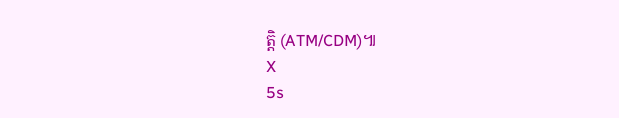ត្តិ (ATM/CDM)៕
X
5s